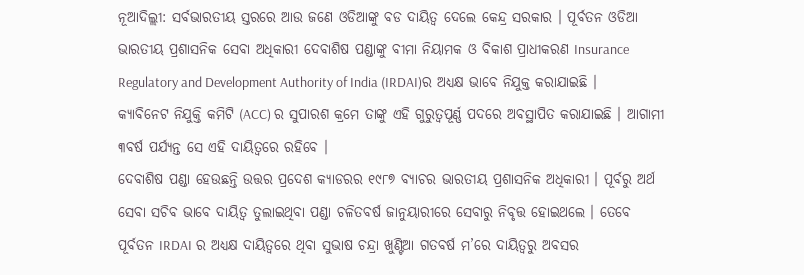ନୂଆଦିଲ୍ଲୀ: ସର୍ବଭାରତୀୟ ସ୍ତରରେ ଆଉ ଜଣେ ଓଡିଆଙ୍କୁ ବଡ ଦାୟିତ୍ବ ଦେଲେ କେନ୍ଦ୍ର ସରକାର । ପୂର୍ବତନ ଓଡିଆ ଭାରତୀୟ ପ୍ରଶାସନିକ ସେବା ଅଧିକାରୀ ଦେବାଶିଷ ପଣ୍ଡାଙ୍କୁ ବୀମା ନିୟାମକ ଓ ବିକାଶ ପ୍ରାଧୀକରଣ Insurance Regulatory and Development Authority of India (IRDAI)ର ଅଧ୍ୟକ୍ଷ ଭାବେ ନିଯୁକ୍ତ କରାଯାଇଛି । କ୍ୟାବିନେଟ ନିଯୁକ୍ତି କମିଟି (ACC) ର ସୁପାରଶ କ୍ରମେ ତାଙ୍କୁ ଏହି ଗୁରୁତ୍ବପୂର୍ଣ୍ଣ ପଦରେ ଅବସ୍ଥାପିତ କରାଯାଇଛି । ଆଗାମୀ ୩ବର୍ଷ ପର୍ଯ୍ୟନ୍ତ ସେ ଏହି ଦାୟିତ୍ବରେ ରହିବେ ।
ଦେବାଶିଷ ପଣ୍ଡା ହେଉଛନ୍ତି ଉତ୍ତର ପ୍ରଦେଶ କ୍ୟାଡରର ୧୯୮୭ ବ୍ୟାଚର ଭାରତୀୟ ପ୍ରଶାସନିକ ଅଧିକାରୀ । ପୂର୍ବରୁ ଅର୍ଥ ସେବା ସଚିବ ଭାବେ ଦାୟିତ୍ବ ତୁଲାଇଥିବା ପଣ୍ଡା ଚଳିତବର୍ଷ ଜାନୁୟାରୀରେ ସେବାରୁ ନିବୃତ୍ତ ହୋଇଥଲେ । ତେବେ ପୂର୍ବତନ IRDAI ର ଅଧ୍ୟକ୍ଷ ଦାୟିତ୍ବରେ ଥିବା ସୁଭାଷ ଚନ୍ଦ୍ରା ଖୁଣ୍ଟିଆ ଗତବର୍ଷ ମ’ରେ ଦାୟିତ୍ବରୁ ଅବସର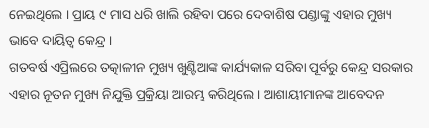ନେଇଥିଲେ । ପ୍ରାୟ ୯ ମାସ ଧରି ଖାଲି ରହିବା ପରେ ଦେବାଶିଷ ପଣ୍ଡାଙ୍କୁ ଏହାର ମୁଖ୍ୟ ଭାବେ ଦାୟିତ୍ବ କେନ୍ଦ୍ର ।
ଗତବର୍ଷ ଏପ୍ରିଲରେ ତତ୍କାଳୀନ ମୁଖ୍ୟ ଖୁଣ୍ଟିଆଙ୍କ କାର୍ଯ୍ୟକାଳ ସରିବା ପୂର୍ବରୁ କେନ୍ଦ୍ର ସରକାର ଏହାର ନୂତନ ମୁଖ୍ୟ ନିଯୁକ୍ତି ପ୍ରକ୍ରିୟା ଆରମ୍ଭ କରିଥିଲେ । ଆଶାୟୀମାନଙ୍କ ଆବେଦନ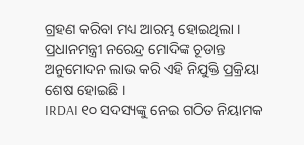ଗ୍ରହଣ କରିବା ମଧ୍ୟ ଆରମ୍ଭ ହୋଇଥିଲା । ପ୍ରଧାନମନ୍ତ୍ରୀ ନରେନ୍ଦ୍ର ମୋଦିଙ୍କ ଚୂଡାନ୍ତ ଅନୁମୋଦନ ଲାଭ କରି ଏହି ନିଯୁକ୍ତି ପ୍ରକ୍ରିୟା ଶେଷ ହୋଇଛି ।
IRDAI ୧୦ ସଦସ୍ୟଙ୍କୁ ନେଇ ଗଠିତ ନିୟାମକ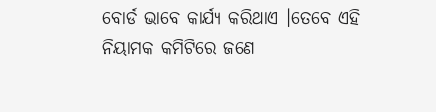ବୋର୍ଡ ଭାବେ କାର୍ଯ୍ୟ କରିଥାଏ ।ତେବେ ଏହି ନିୟାମକ କମିଟିରେ ଜଣେ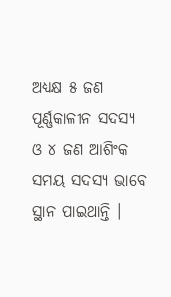ଅଧ୍ୟକ୍ଷ ୫ ଜଣ ପୂର୍ଣ୍ଣକାଳୀନ ସଦସ୍ୟ ଓ ୪ ଜଣ ଆଶିଂକ ସମୟ ସଦସ୍ୟ ଭାବେ ସ୍ଥାନ ପାଇଥାନ୍ତି ।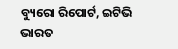ବ୍ୟୁରୋ ରିପୋର୍ଟ, ଇଟିଭି ଭାରତ